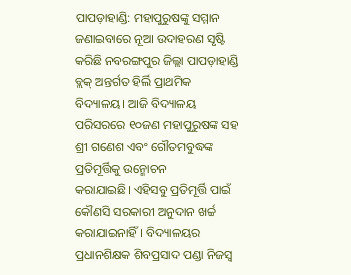ପାପଡ଼ାହାଣ୍ଡି: ମହାପୁରୁଷଙ୍କୁ ସମ୍ମାନ ଜଣାଇବାରେ ନୂଆ ଉଦାହରଣ ସୃଷ୍ଟି କରିଛି ନବରଙ୍ଗପୁର ଜିଲ୍ଲା ପାପଡ଼ାହାଣ୍ଡି ବ୍ଲକ୍‌ ଅନ୍ତର୍ଗତ ହିର୍ଲି ପ୍ରାଥମିକ ବିଦ୍ୟାଳୟ। ଆଜି ବିଦ୍ୟାଳୟ ପରିସରରେ ୧୦ଜଣ ମହାପୁରୁଷଙ୍କ ସହ ଶ୍ରୀ ଗଣେଶ ଏବଂ ଗୌତମବୁଦ୍ଧଙ୍କ ପ୍ରତିମୂର୍ତ୍ତିକୁ ଉନ୍ମୋଚନ କରାଯାଇଛି। ‌ଏହିସବୁ ପ୍ରତିମୂର୍ତ୍ତି ପାଇଁ କୌଣସି ସରକାରୀ ଅନୁଦାନ ଖର୍ଚ୍ଚ କରାଯାଇନାହିଁ। ବିଦ୍ୟାଳୟର ପ୍ରଧାନଶିକ୍ଷକ ଶିବପ୍ରସାଦ ପଣ୍ଡା ନିଜସ୍ବ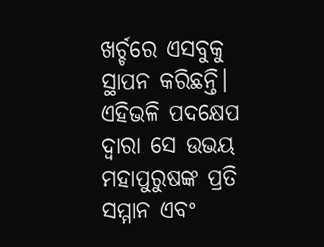ଖର୍ଚ୍ଚରେ ଏସବୁକୁ ସ୍ଥାପନ କରିଛନ୍ତି। ଏହିଭଳି ପଦକ୍ଷେପ ଦ୍ବାରା ସେ ଉଭୟ ମହାପୁରୁଷଙ୍କ ପ୍ରତି ସମ୍ମାନ ଏବଂ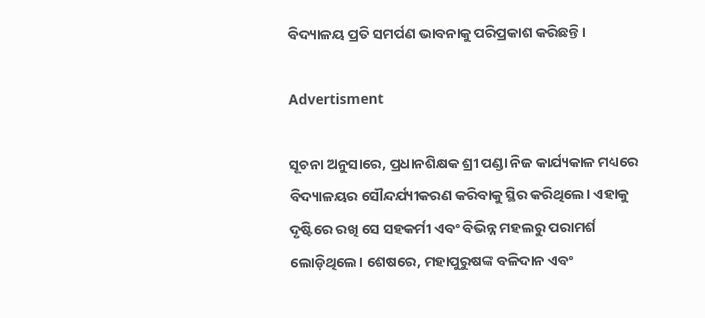ବିଦ୍ୟାଳୟ ପ୍ରତି ସମର୍ପଣ ଭାବନାକୁ ପରିପ୍ରକାଶ କରିଛନ୍ତି।

Advertisment

ସୂଚନା ଅନୁସାରେ, ପ୍ରଧାନଶିକ୍ଷକ ଶ୍ରୀ ପଣ୍ଡା ନିଜ କାର୍ଯ୍ୟକାଳ ମଧ୍ୟରେ ବିଦ୍ୟାଳୟର ସୌନ୍ଦର୍ଯ୍ୟୀକରଣ କରିବାକୁ ସ୍ଥିର କରିଥିଲେ। ଏହାକୁ ଦୃଷ୍ଟିରେ ରଖି ସେ ସହକର୍ମୀ ଏବଂ ବିଭିନ୍ନ ମହଲରୁ ପରାମର୍ଶ ଲୋଡ଼ିଥିଲେ। ଶେଷରେ, ମହାପୁରୁଷଙ୍କ ବଳିଦାନ ଏବଂ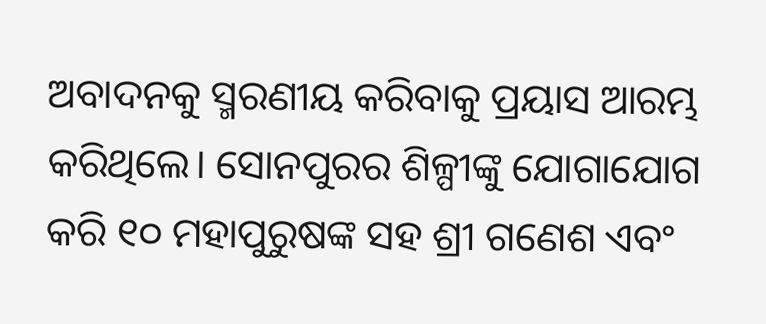ଅବାଦନକୁ ସ୍ମରଣୀୟ କରିବାକୁ ପ୍ରୟାସ ଆରମ୍ଭ କରିଥିଲେ। ସୋନପୁରର ଶିଳ୍ପୀଙ୍କୁ ଯୋଗାଯୋଗ କରି ୧୦ ମହାପୁରୁଷଙ୍କ ସହ ଶ୍ରୀ ଗଣେଶ ଏବଂ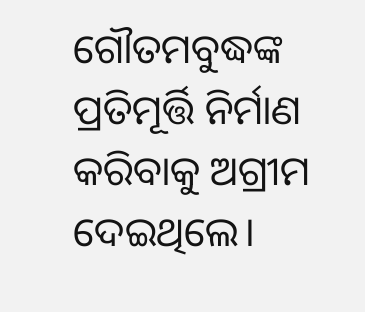ଗୌତମବୁଦ୍ଧଙ୍କ ପ୍ରତିମୂର୍ତ୍ତି ନିର୍ମାଣ କରିବାକୁ ଅଗ୍ରୀମ ଦେଇଥିଲେ।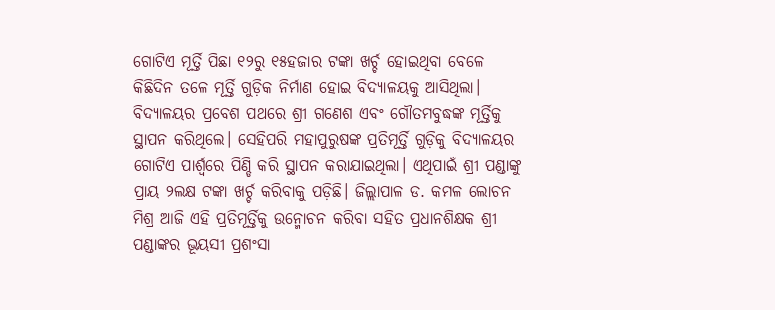ଗୋଟିଏ ମୂର୍ତ୍ତି ପିଛା ୧୨ରୁ ୧୫ହଜାର ଟଙ୍କା ଖର୍ଚ୍ଚ ହୋଇଥିବା ବେଳେ କିଛିଦିନ ତଳେ ମୂର୍ତ୍ତି ଗୁଡ଼ିକ ନିର୍ମାଣ ହୋଇ ବିଦ୍ୟାଳୟକୁ ଆସିଥିଲା। ବିଦ୍ୟାଳୟର ପ୍ରବେଶ ପଥରେ ଶ୍ରୀ ଗଣେଶ ଏବଂ ଗୌତମବୁଦ୍ଧଙ୍କ ମୂର୍ତ୍ତିକୁ ସ୍ଥାପନ କରିଥିଲେ। ସେହିପରି ମହାପୁରୁଷଙ୍କ ପ୍ରତିମୂର୍ତ୍ତି ଗୁଡ଼ିକୁ ‌ବିଦ୍ୟାଳୟର ଗୋଟିଏ ପାର୍ଶ୍ବରେ ପିଣ୍ଡି କରି ସ୍ଥାପନ କରାଯାଇଥିଲା। ଏଥିପାଇଁ ଶ୍ରୀ ପଣ୍ଡାଙ୍କୁ ପ୍ରାୟ ୨ଲକ୍ଷ ଟଙ୍କା ଖର୍ଚ୍ଚ କରିବାକୁ ପଡ଼ିଛି। ଜିଲ୍ଲାପାଳ ଡ. କମଳ ଲୋଚନ ମିଶ୍ର ଆଜି ଏହି ପ୍ରତିମୂର୍ତ୍ତିକୁ ଉନ୍ମୋଚନ କରିବା ସହିତ ପ୍ରଧାନଶିକ୍ଷକ ଶ୍ରୀ ପଣ୍ଡାଙ୍କର ଭୂୟସୀ ପ୍ରଶଂସା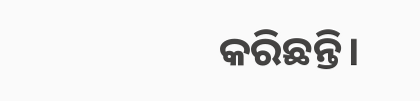କରିଛନ୍ତି।